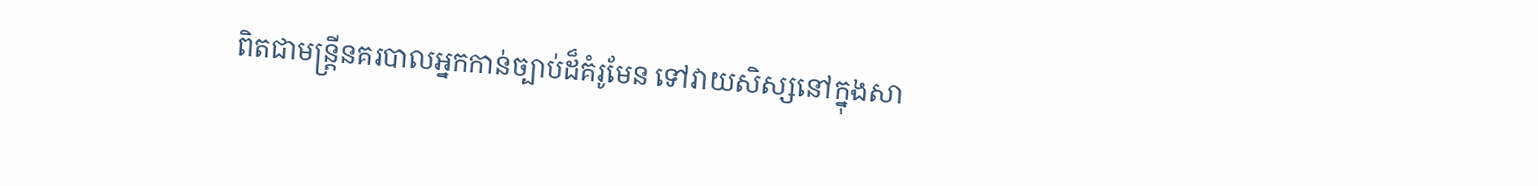ពិតជាមន្ត្រីនគរបាលអ្នកកាន់ច្បាប់ដ៏គំរូមែន ទៅវាយសិស្សនៅក្នុងសា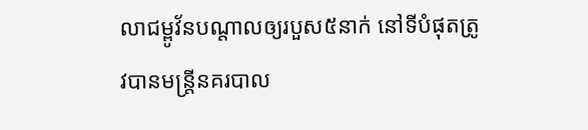លាជម្ពូវ័នបណ្តាលឲ្យរបួស៥នាក់ នៅទីបំផុតត្រូវបានមន្ត្រីនគរបាល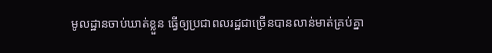មូលដ្ឋានចាប់ឃាត់ខ្លួន ធ្វើឲ្យប្រជាពលរដ្ឋជាច្រើនបានលាន់មាត់គ្រប់គ្នា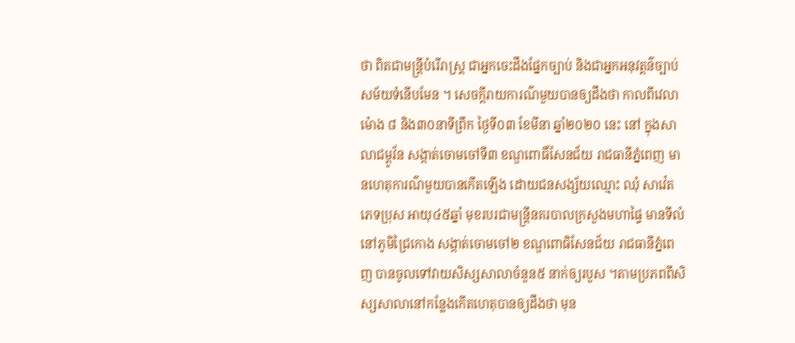ថា ពិតជាមន្ត្រីបំរើរាស្ត្រ ជាអ្នកចេះដឹងផ្នែកច្បាប់ និងជាអ្នកអនុវត្តន៌ច្បាប់សម័យទំនើបមែន ។ សេចក្តីរាយការណ៌មួយបានឲ្យដឹងថា កាលពីវេលាម៉ោង ៨ និង៣០នាទីព្រឹក ថ្ងៃទី០៣ ខែមីនា ឆ្នាំ២០២០ នេះ នៅ ក្នុងសាលាជម្ពូវ័ន សង្កាត់ចោមចៅទី៣ ខណ្ឌពោធិ៍សែនជ័យ រាជធានីភ្នំពេញ មានហេតុការណ៌មួយបានកើតឡើង ដោយជនសង្ស័យឈ្មោះ ឈុំ សាវ៉េត ភេទប្រុស អាយុ៤៥ឆ្នាំ មុខរបរជាមន្ត្រីនគរបាលក្រសួងមហាផ្ទៃ មានទីលំ នៅភូមិជ្រៃកោង សង្កាត់ចោមចៅ២ ខណ្ឌពោធិសែនជ័យ រាជធានីភ្នំពេញ បានចូលទៅវាយសិស្សសាលាចំនួន៥ នាក់ឲ្យរបួស ។តាមប្រភពពីសិស្សសាលានៅកន្លែងកើតហេតុបានឲ្យដឹងថា មុន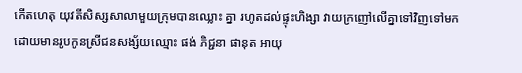កើតហេតុ យុវតីសិស្សសាលាមួយក្រុមបានឈ្លោះ គ្នា រហូតដល់ផ្ទុះហិង្សា វាយក្រញៅលើគ្នាទៅវិញទៅមក ដោយមានរូបកូនស្រីជនសង្ស័យឈ្មោះ ផង់ ភិជ្ជនា ផានុត អាយុ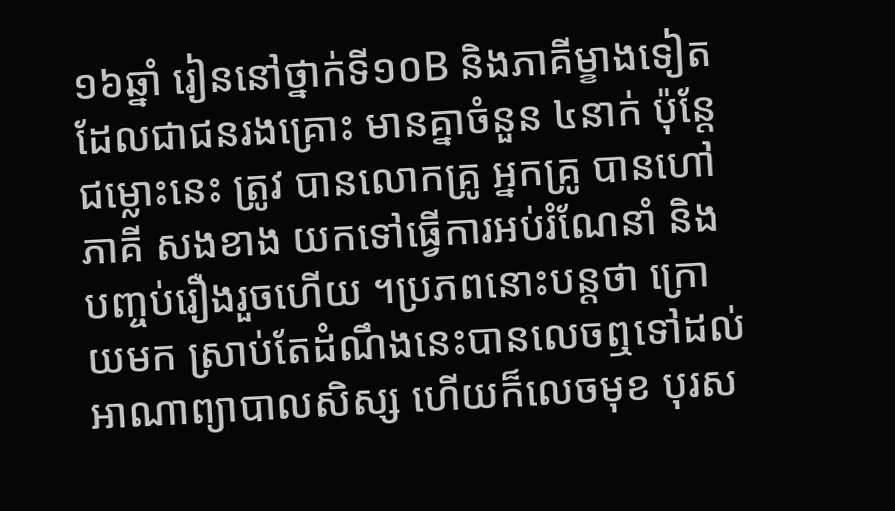១៦ឆ្នាំ រៀននៅថ្នាក់ទី១០B និងភាគីម្ខាងទៀតដែលជាជនរងគ្រោះ មានគ្នាចំនួន ៤នាក់ ប៉ុន្តែជម្លោះនេះ ត្រូវ បានលោកគ្រូ អ្នកគ្រូ បានហៅភាគី សងខាង យកទៅធ្វើការអប់រំណែនាំ និងបញ្ចប់រឿងរួចហើយ ។ប្រភពនោះបន្តថា ក្រោយមក ស្រាប់តែដំណឹងនេះបានលេចឮទៅដល់អាណាព្យាបាលសិស្ស ហើយក៏លេចមុខ បុរស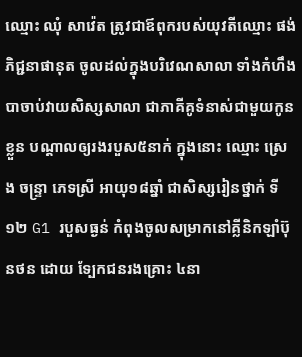ឈ្មោះ ឈុំ សាវ៉េត ត្រូវជាឪពុករបស់យុវតីឈ្មោះ ផង់ ភិជ្ជនាផានុត ចូលដល់ក្នុងបរិវេណសាលា ទាំងកំហឹង បាចាប់វាយសិស្សសាលា ជាភាគីគូទំនាស់ជាមួយកូនខ្លួន បណ្តាលឲ្យរងរបួស៥នាក់ ក្នុងនោះ ឈ្មោះ ស្រេ ង ចន្ទ្រា ភេទស្រី អាយុ១៨ឆ្នាំ ជាសិស្សរៀនថ្នាក់ ទី១២ G1 របួសធ្ងន់ កំពុងចូលសម្រាកនៅគ្លីនិកឡាំប៊ុនថន ដោយ ទ្បែកជនរងគ្រោះ ៤នា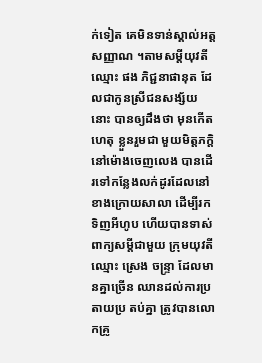ក់ទៀត គេមិនទាន់ស្គាល់អត្តសញ្ញាណ ។តាមសម្តីយុវតីឈ្មោះ ផង ភិជ្ជនាផានុត ដែលជាកូនស្រីជនសង្ស័យនោះ បានឲ្យដឹងថា មុនកើតហេតុ ខ្លួនរួមជា មួយមិត្តភក្តិ នៅម៉ោងចេញលេង បានដើរទៅកន្លែងលក់ដូរដែលនៅខាងក្រោយសាលា ដើម្បីរកទិញអីហូប ហើយបានទាស់ពាក្យសម្តីជាមួយ ក្រុមយុវតីឈ្មោះ ស្រេង ចន្ទ្រា ដែលមានគ្នាច្រើន ឈានដល់ការប្រតាយប្រ តប់គ្នា ត្រូវបានលោកគ្រូ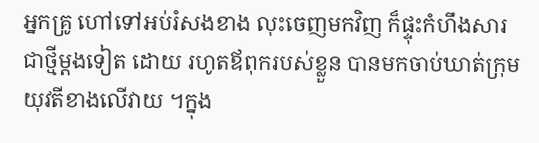អ្នកគ្រូ ហៅទៅអប់រំសងខាង លុះចេញមកវិញ ក៏ផ្ទុះកំហឹងសារជាថ្មីម្តងទៀត ដោយ រហូតឪពុករបស់ខ្លួន បានមកចាប់ឃាត់ក្រុមយុវតីខាងលើវាយ ។ក្នុង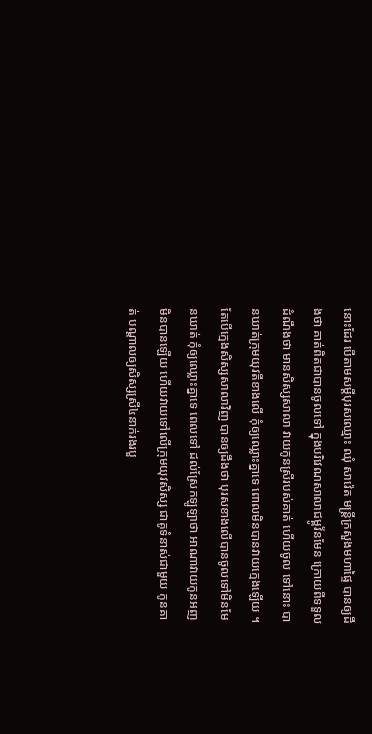នោះដែរ បើតាមសម្តីបុរសឈ្មោះ ឈុំ សាវ៉េត មន្ត្រីក្រសួងមហាផ្ទៃ បានឲ្យដឹងថា គាត់ពិតជាបានចូលទៅ ក្នុងបរិវេណសាលាជម្ពូវ័នមែន ក្រោយពីទទួលដំណឹងថា មានសិស្សសាលា វាយកូនស្រីរបស់គាត់ ហើយចូល ទៅនោះ បានឃាត់ក្រុមយុវតីខាងលើ កុំឲ្យឈ្លោះគ្នាទេ ពោលមិនបានវាយក្មេងឡើយ ។តែបើក្មេងសិស្សសាលាវិញ បានឲ្យដឹងថា បុរសខាងលើបានចូលទៅមិនមែនឃាត់ កុំឲ្យឈ្លោះគ្នាទេ ពេលទៅ ដល់ស្រែកឡូឡាថា អាណាវាយកូនអញ មិនបានឡើយ ហើយវាយទៅលើក្រុមយុវសិស្ស ជាគូទំនាស់ជាមួយ កូនគាត់ បណ្តាលឲ្យសិស្សស្រី៤នាក់រងរបួ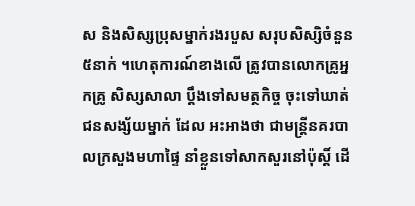ស និងសិស្សប្រុសម្នាក់រងរបួស សរុបសិស្សិចំនួន៥នាក់ ។ហេតុការណ៍ខាងលើ ត្រូវបានលោកគ្រូអ្នកគ្រូ សិស្សសាលា ប្តឹងទៅសមត្ថកិច្ច ចុះទៅឃាត់ជនសង្ស័យម្នាក់ ដែល អះអាងថា ជាមន្ត្រីនគរបាលក្រសួងមហាផ្ទៃ នាំខ្លួនទៅសាកសួរនៅប៉ុស្តិ៍ ដើ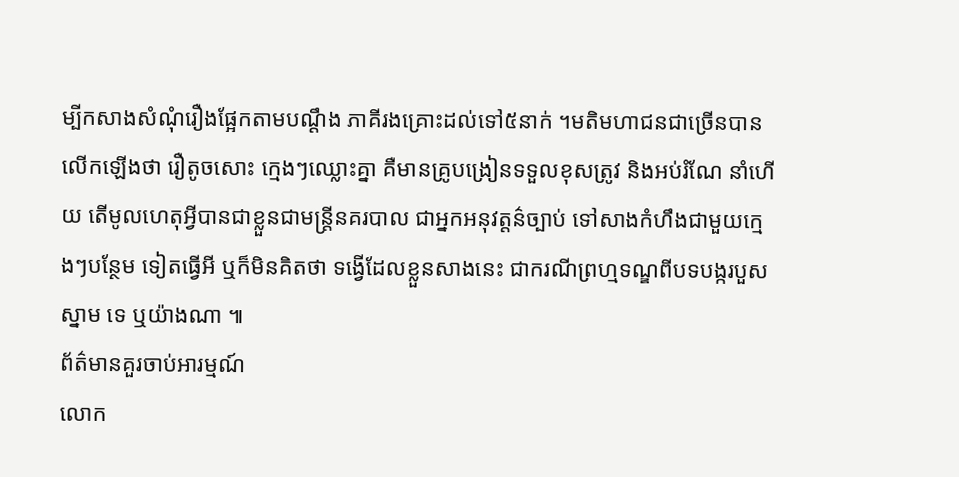ម្បីកសាងសំណុំរឿងផ្អែកតាមបណ្តឹង ភាគីរងគ្រោះដល់ទៅ៥នាក់ ។មតិមហាជនជាច្រើនបានលើកឡើងថា រឿតូចសោះ ក្មេងៗឈ្លោះគ្នា គឺមានគ្រូបង្រៀនទទួលខុសត្រូវ និងអប់រំណែ នាំហើយ តើមូលហេតុអ្វីបានជាខ្លួនជាមន្ត្រីនគរបាល ជាអ្នកអនុវត្តន៌ច្បាប់ ទៅសាងកំហឹងជាមួយក្មេងៗបន្ថែម ទៀតធ្វើអី ឬក៏មិនគិតថា ទង្វើដែលខ្លួនសាងនេះ ជាករណីព្រហ្មទណ្ឌពីបទបង្ករបួសស្នាម ទេ ឬយ៉ាងណា ៕
ព័ត៌មានគួរចាប់អារម្មណ៍
លោក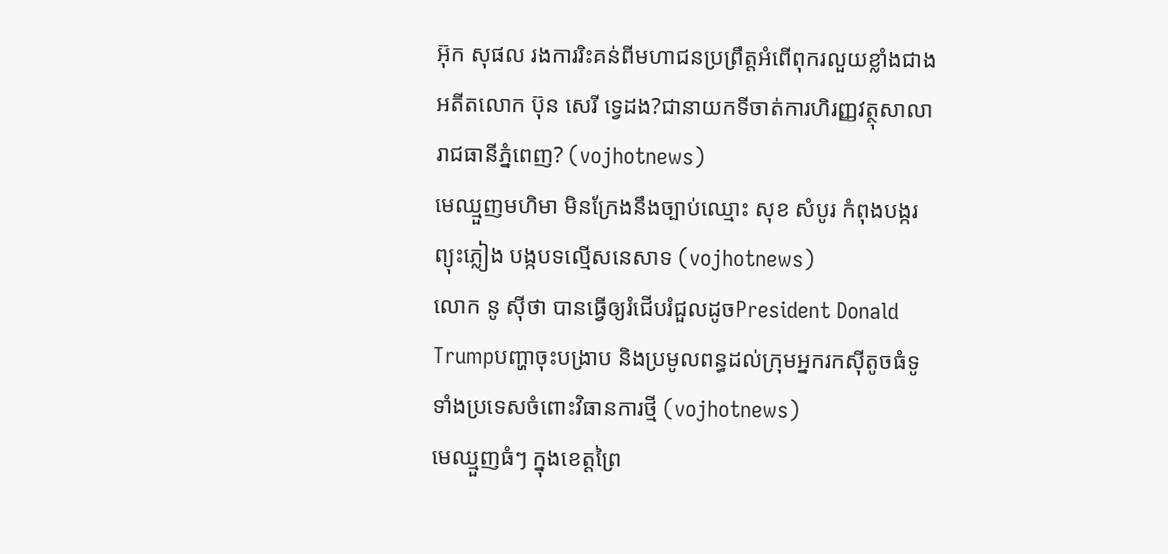អ៊ុក សុផល រងការរិះគន់ពីមហាជនប្រព្រឹត្តអំពើពុករលួយខ្លាំងជាងអតីតលោក ប៊ុន សេរី ទ្វេដង?ជានាយកទីចាត់ការហិរញ្ញវត្ថុសាលារាជធានីភ្នំពេញ? (vojhotnews)
មេឈ្មួញមហិមា មិនក្រែងនឹងច្បាប់ឈ្មោះ សុខ សំបូរ កំពុងបង្ករព្យុះភ្លៀង បង្កបទល្មើសនេសាទ (vojhotnews)
លោក នូ សុីថា បានធ្វើឲ្យរំជើបរំជួលដូចPresident Donald Trumpបញ្ហាចុះបង្រាប និងប្រមូលពន្ធដល់ក្រុមអ្នករកស៊ីតូចធំទូទាំងប្រទេសចំពោះវិធានការថ្មី (vojhotnews)
មេឈ្មួញធំៗ ក្នុងខេត្តព្រៃ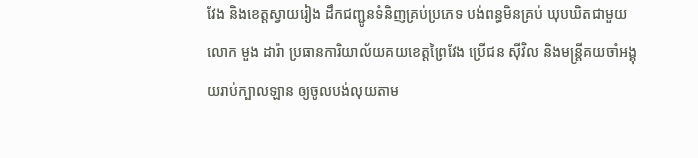វែង និងខេត្តស្វាយរៀង ដឹកជញ្ជូនទំនិញគ្រប់ប្រភេទ បង់ពន្ធមិនគ្រប់ ឃុបឃិតជាមួយ លោក មួង ដារ៉ា ប្រធានការិយាល័យគយខេត្តព្រៃវែង ប្រេីជន សុីវិល និងមន្ត្រីគយចាំអង្គុយរាប់ក្បាលឡាន ឲ្យចូលបង់លុយតាម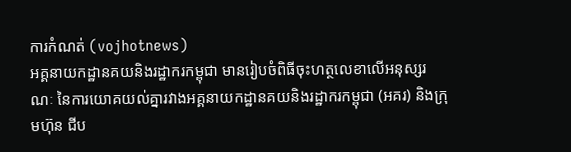ការកំណត់ (vojhotnews)
អគ្គនាយកដ្ឋានគយនិងរដ្ឋាករកម្ពុជា មានរៀបចំពិធីចុះហត្ថលេខាលើអនុស្សរណៈ នៃការយោគយល់គ្នារវាងអគ្គនាយកដ្ឋានគយនិងរដ្ឋាករកម្ពុជា (អគរ) និងក្រុមហ៊ុន ជីប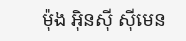ម៉ុង អ៊ិនស៊ី ស៊ីមេន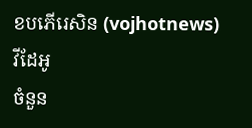ខបភើរេសិន (vojhotnews)
វីដែអូ
ចំនួន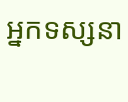អ្នកទស្សនា